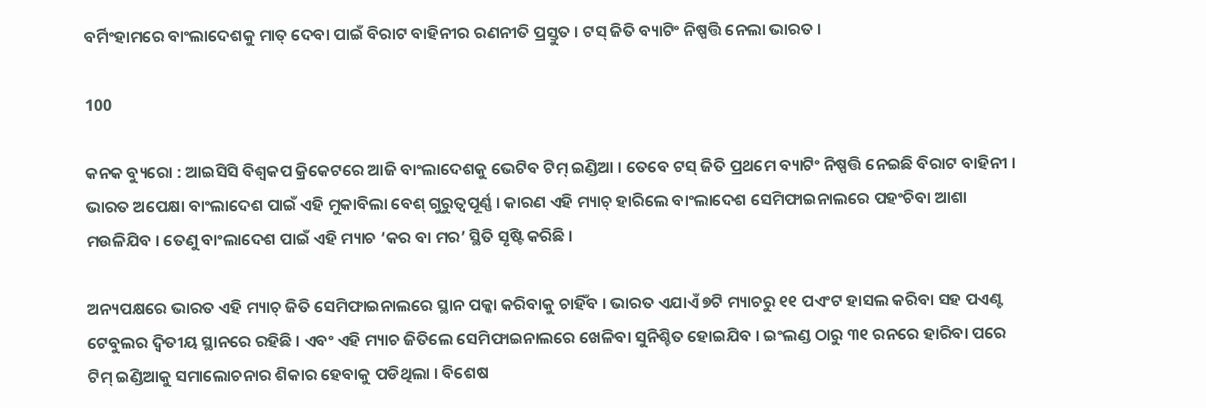ବର୍ମିଂହାମରେ ବାଂଲାଦେଶକୁ ମାତ୍ ଦେବା ପାଇଁ ବିରାଟ ବାହିନୀର ରଣନୀତି ପ୍ରସ୍ତୁତ । ଟସ୍ ଜିତି ବ୍ୟାଟିଂ ନିଷ୍ପତ୍ତି ନେଲା ଭାରତ ।

100

କନକ ବ୍ୟୁରୋ : ଆଇସିସି ବିଶ୍ୱକପ କ୍ରିକେଟରେ ଆଜି ବାଂଲାଦେଶକୁ ଭେଟିବ ଟିମ୍ ଇଣ୍ଡିଆ । ତେବେ ଟସ୍ ଜିତି ପ୍ରଥମେ ବ୍ୟାଟିଂ ନିଷ୍ପତ୍ତି ନେଇଛି ବିରାଟ ବାହିନୀ । ଭାରତ ଅପେକ୍ଷା ବାଂଲାଦେଶ ପାଇଁ ଏହି ମୁକାବିଲା ବେଶ୍ ଗୁରୁତ୍ୱପୂର୍ଣ୍ଣ । କାରଣ ଏହି ମ୍ୟାଚ୍ ହାରିଲେ ବାଂଲାଦେଶ ସେମିଫାଇନାଲରେ ପହଂଚିବା ଆଶା ମଉଳିଯିବ । ତେଣୁ ବାଂଲାଦେଶ ପାଇଁ ଏହି ମ୍ୟାଚ ‘କର ବା ମର’ ସ୍ଥିତି ସୃଷ୍ଟି କରିଛି ।

ଅନ୍ୟପକ୍ଷରେ ଭାରତ ଏହି ମ୍ୟାଚ୍ ଜିତି ସେମିଫାଇନାଲରେ ସ୍ଥାନ ପକ୍କା କରିବାକୁ ଚାହିଁବ । ଭାରତ ଏଯାଏଁ ୭ଟି ମ୍ୟାଚରୁ ୧୧ ପଏଂଟ ହାସଲ କରିବା ସହ ପଏଣ୍ଟ ଟେବୁଲର ଦ୍ୱିତୀୟ ସ୍ଥାନରେ ରହିଛି । ଏବଂ ଏହି ମ୍ୟାଚ ଜିତିଲେ ସେମିଫାଇନାଲରେ ଖେଳିବା ସୁନିଶ୍ଚିତ ହୋଇଯିବ । ଇଂଲଣ୍ଡ ଠାରୁ ୩୧ ରନରେ ହାରିବା ପରେ ଟିମ୍ ଇଣ୍ଡିଆକୁ ସମାଲୋଚନାର ଶିକାର ହେବାକୁ ପଡିଥିଲା । ବିଶେଷ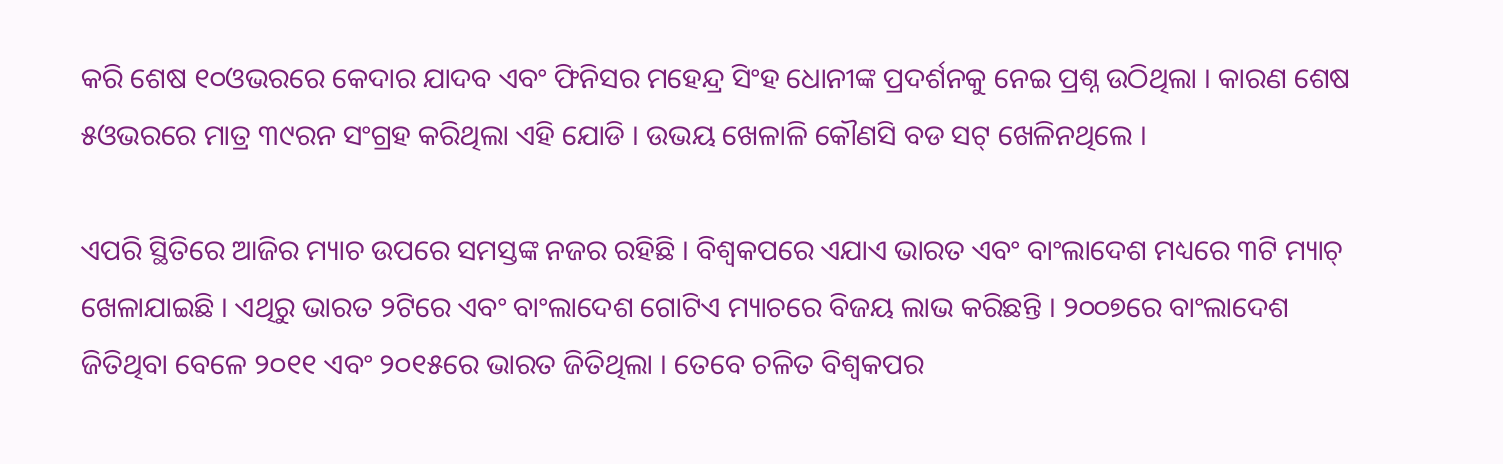କରି ଶେଷ ୧୦ଓଭରରେ କେଦାର ଯାଦବ ଏବଂ ଫିନିସର ମହେନ୍ଦ୍ର ସିଂହ ଧୋନୀଙ୍କ ପ୍ରଦର୍ଶନକୁ ନେଇ ପ୍ରଶ୍ନ ଉଠିଥିଲା । କାରଣ ଶେଷ ୫ଓଭରରେ ମାତ୍ର ୩୯ରନ ସଂଗ୍ରହ କରିଥିଲା ଏହି ଯୋଡି । ଉଭୟ ଖେଳାଳି କୌଣସି ବଡ ସଟ୍ ଖେଳିନଥିଲେ ।

ଏପରି ସ୍ଥିତିରେ ଆଜିର ମ୍ୟାଚ ଉପରେ ସମସ୍ତଙ୍କ ନଜର ରହିଛି । ବିଶ୍ୱକପରେ ଏଯାଏ ଭାରତ ଏବଂ ବାଂଲାଦେଶ ମଧ୍ୟରେ ୩ଟି ମ୍ୟାଚ୍ ଖେଳାଯାଇଛି । ଏଥିରୁ ଭାରତ ୨ଟିରେ ଏବଂ ବାଂଲାଦେଶ ଗୋଟିଏ ମ୍ୟାଚରେ ବିଜୟ ଲାଭ କରିଛନ୍ତି । ୨୦୦୭ରେ ବାଂଲାଦେଶ ଜିତିଥିବା ବେଳେ ୨୦୧୧ ଏବଂ ୨୦୧୫ରେ ଭାରତ ଜିତିଥିଲା । ତେବେ ଚଳିତ ବିଶ୍ୱକପର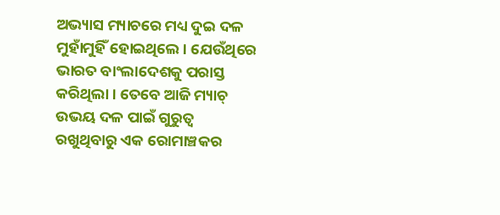ଅଭ୍ୟାସ ମ୍ୟାଚରେ ମଧ୍ୟ ଦୁଇ ଦଳ ମୁହାଁମୁହିଁ ହୋଇଥିଲେ । ଯେଉଁଥିରେ ଭାରତ ବାଂଲାଦେଶକୁ ପରାସ୍ତ କରିଥିଲା । ତେବେ ଆଜି ମ୍ୟାଚ୍ ଉଭୟ ଦଳ ପାଇଁ ଗୁରୁତ୍ୱ ରଖୁଥିବାରୁ ଏକ ରୋମାଞ୍ଚକର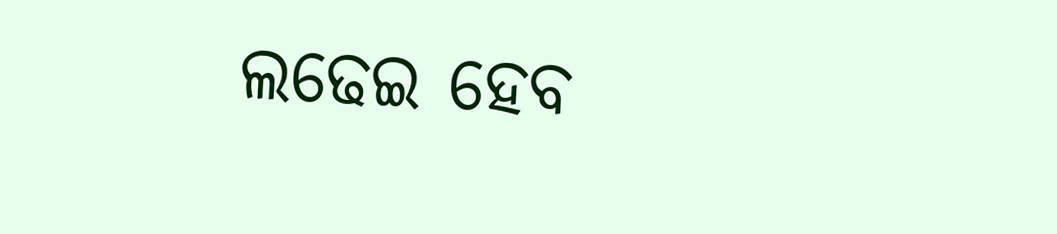ଲଢେଇ ହେବ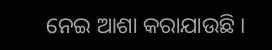ନେଇ ଆଶା କରାଯାଉଛି ।